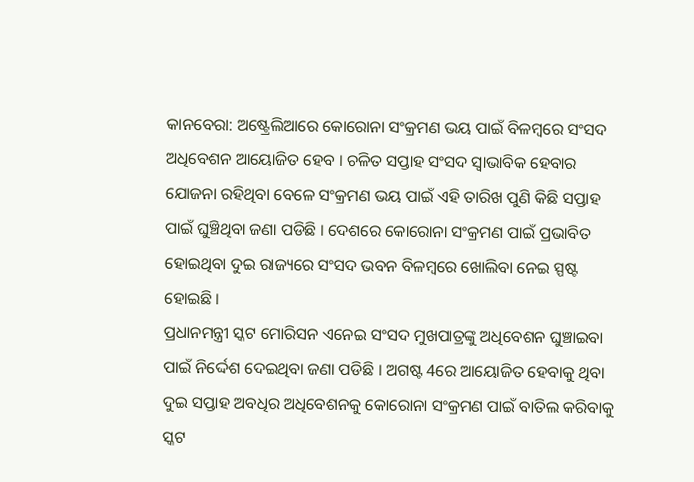କାନବେରା: ଅଷ୍ଟ୍ରେଲିଆରେ କୋରୋନା ସଂକ୍ରମଣ ଭୟ ପାଇଁ ବିଳମ୍ବରେ ସଂସଦ ଅଧିବେଶନ ଆୟୋଜିତ ହେବ । ଚଳିତ ସପ୍ତାହ ସଂସଦ ସ୍ବାଭାବିକ ହେବାର ଯୋଜନା ରହିଥିବା ବେଳେ ସଂକ୍ରମଣ ଭୟ ପାଇଁ ଏହି ତାରିଖ ପୁଣି କିଛି ସପ୍ତାହ ପାଇଁ ଘୁଞ୍ଚିଥିବା ଜଣା ପଡିଛି । ଦେଶରେ କୋରୋନା ସଂକ୍ରମଣ ପାଇଁ ପ୍ରଭାବିତ ହୋଇଥିବା ଦୁଇ ରାଜ୍ୟରେ ସଂସଦ ଭବନ ବିଳମ୍ବରେ ଖୋଲିବା ନେଇ ସ୍ପଷ୍ଟ ହୋଇଛି ।
ପ୍ରଧାନମନ୍ତ୍ରୀ ସ୍କଟ ମୋରିସନ ଏନେଇ ସଂସଦ ମୁଖପାତ୍ରଙ୍କୁ ଅଧିବେଶନ ଘୁଞ୍ଚାଇବା ପାଇଁ ନିର୍ଦ୍ଦେଶ ଦେଇଥିବା ଜଣା ପଡିଛି । ଅଗଷ୍ଟ 4ରେ ଆୟୋଜିତ ହେବାକୁ ଥିବା ଦୁଇ ସପ୍ତାହ ଅବଧିର ଅଧିବେଶନକୁ କୋରୋନା ସଂକ୍ରମଣ ପାଇଁ ବାତିଲ କରିବାକୁ ସ୍କଟ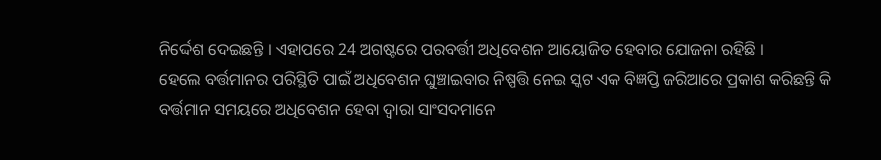ନିର୍ଦ୍ଦେଶ ଦେଇଛନ୍ତି । ଏହାପରେ 24 ଅଗଷ୍ଟରେ ପରବର୍ତ୍ତୀ ଅଧିବେଶନ ଆୟୋଜିତ ହେବାର ଯୋଜନା ରହିଛି ।
ହେଲେ ବର୍ତ୍ତମାନର ପରିସ୍ଥିତି ପାଇଁ ଅଧିବେଶନ ଘୁଞ୍ଚାଇବାର ନିଷ୍ପତ୍ତି ନେଇ ସ୍କଟ ଏକ ବିଜ୍ଞପ୍ତି ଜରିଆରେ ପ୍ରକାଶ କରିଛନ୍ତି କି ବର୍ତ୍ତମାନ ସମୟରେ ଅଧିବେଶନ ହେବା ଦ୍ବାରା ସାଂସଦମାନେ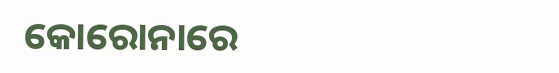କୋରୋନାରେ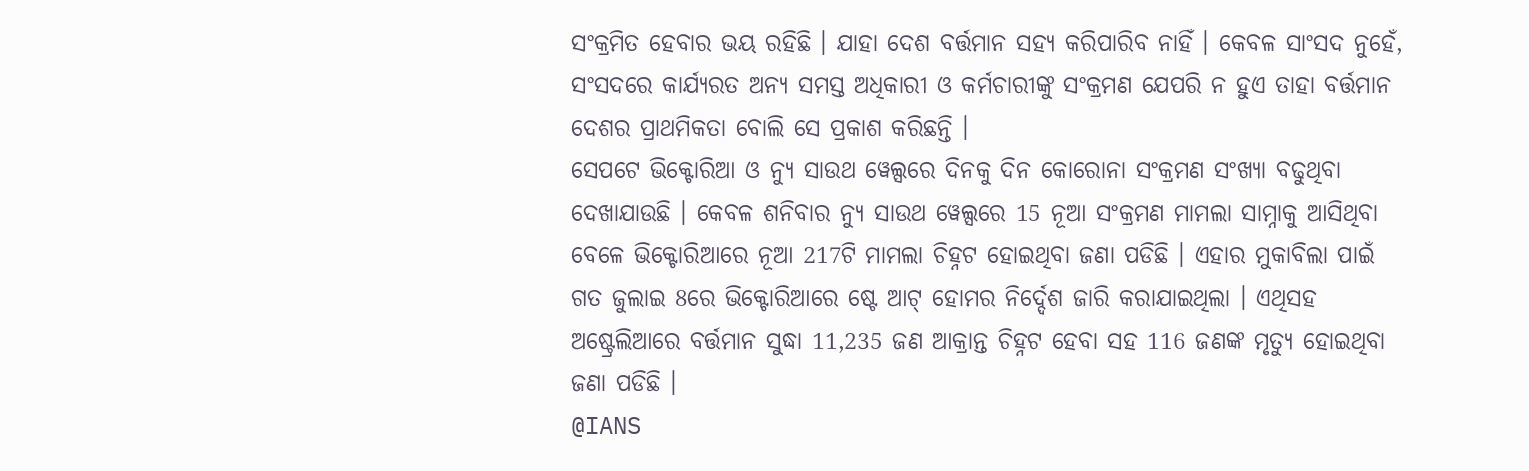ସଂକ୍ରମିତ ହେବାର ଭୟ ରହିଛି । ଯାହା ଦେଶ ବର୍ତ୍ତମାନ ସହ୍ୟ କରିପାରିବ ନାହିଁ । କେବଳ ସାଂସଦ ନୁହେଁ, ସଂସଦରେ କାର୍ଯ୍ୟରତ ଅନ୍ୟ ସମସ୍ତ ଅଧିକାରୀ ଓ କର୍ମଚାରୀଙ୍କୁ ସଂକ୍ରମଣ ଯେପରି ନ ହୁଏ ତାହା ବର୍ତ୍ତମାନ ଦେଶର ପ୍ରାଥମିକତା ବୋଲି ସେ ପ୍ରକାଶ କରିଛନ୍ତି ।
ସେପଟେ ଭିକ୍ଟୋରିଆ ଓ ନ୍ୟୁ ସାଉଥ ୱେଲ୍ସରେ ଦିନକୁ ଦିନ କୋରୋନା ସଂକ୍ରମଣ ସଂଖ୍ୟା ବଢୁଥିବା ଦେଖାଯାଉଛି । କେବଳ ଶନିବାର ନ୍ୟୁ ସାଉଥ ୱେଲ୍ସରେ 15 ନୂଆ ସଂକ୍ରମଣ ମାମଲା ସାମ୍ନାକୁ ଆସିଥିବା ବେଳେ ଭିକ୍ଟୋରିଆରେ ନୂଆ 217ଟି ମାମଲା ଚିହ୍ନଟ ହୋଇଥିବା ଜଣା ପଡିଛି । ଏହାର ମୁକାବିଲା ପାଇଁ ଗତ ଜୁଲାଇ 8ରେ ଭିକ୍ଟୋରିଆରେ ଷ୍ଟେ ଆଟ୍ ହୋମର ନିର୍ଦ୍ଦେଶ ଜାରି କରାଯାଇଥିଲା । ଏଥିସହ ଅଷ୍ଟ୍ରେଲିଆରେ ବର୍ତ୍ତମାନ ସୁଦ୍ଧା 11,235 ଜଣ ଆକ୍ରାନ୍ତ ଚିହ୍ନଟ ହେବା ସହ 116 ଜଣଙ୍କ ମୃତ୍ୟୁ ହୋଇଥିବା ଜଣା ପଡିଛି ।
@IANS